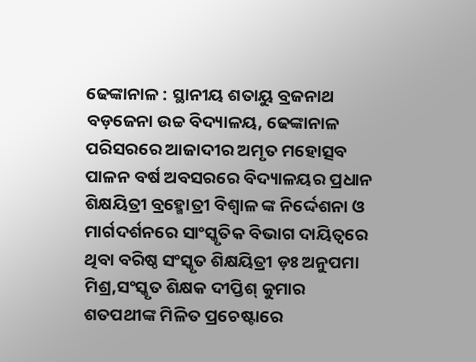ଢେଙ୍କାନାଳ : ସ୍ଥାନୀୟ ଶତାୟୁ ବ୍ରଜନାଥ ବଡ଼ଜେନା ଉଚ୍ଚ ବିଦ୍ୟାଳୟ, ଢେଙ୍କାନାଳ ପରିସରରେ ଆଜାଦୀର ଅମୃତ ମହୋତ୍ସବ ପାଳନ ବର୍ଷ ଅବସରରେ ବିଦ୍ୟାଳୟର ପ୍ରଧାନ ଶିକ୍ଷୟିତ୍ରୀ ବ୍ରହ୍ମୋତ୍ରୀ ବିଶ୍ବାଳ ଙ୍କ ନିର୍ଦ୍ଦେଶନା ଓ ମାର୍ଗଦର୍ଶନରେ ସାଂସ୍କୃତିକ ବିଭାଗ ଦାୟିତ୍ୱରେ ଥିବା ବରିଷ୍ଠ ସଂସ୍କୃତ ଶିକ୍ଷୟିତ୍ରୀ ଡ଼ଃ ଅନୁପମା ମିଶ୍ର,ସଂସ୍କୃତ ଶିକ୍ଷକ ଦୀପ୍ତିଶ୍ କୁମାର ଶତପଥୀଙ୍କ ମିଳିତ ପ୍ରଚେଷ୍ଟାରେ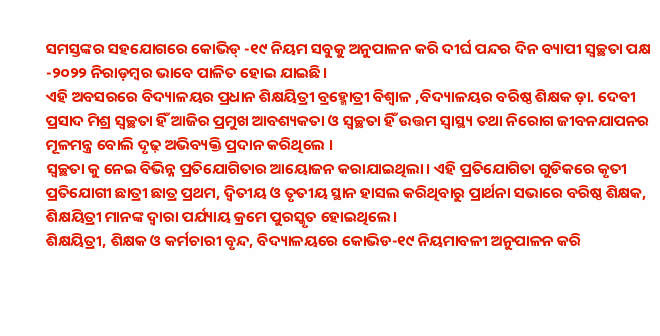ସମସ୍ତଙ୍କର ସହଯୋଗରେ କୋଭିଡ୍ -୧୯ ନିୟମ ସବୁକୁ ଅନୁପାଳନ କରି ଦୀର୍ଘ ପନ୍ଦର ଦିନ ବ୍ୟାପୀ ସ୍ୱଚ୍ଛତା ପକ୍ଷ -୨୦୨୨ ନିରାଡ଼ମ୍ବର ଭାବେ ପାଳିତ ହୋଇ ଯାଇଛି।
ଏହି ଅବସରରେ ବିଦ୍ୟାଳୟର ପ୍ରଧାନ ଶିକ୍ଷୟିତ୍ରୀ ବ୍ରହ୍ମୋତ୍ରୀ ବିଶ୍ୱାଳ ,ବିଦ୍ୟାଳୟର ବରିଷ୍ଠ ଶିକ୍ଷକ ଡ଼ା. ଦେବୀ ପ୍ରସାଦ ମିଶ୍ର ସ୍ୱଚ୍ଛତା ହିଁ ଆଜିର ପ୍ରମୁଖ ଆବଶ୍ୟକତା ଓ ସ୍ୱଚ୍ଛତା ହିଁ ଉତ୍ତମ ସ୍ବାସ୍ଥ୍ୟ ତଥା ନିରୋଗ ଜୀବନଯାପନର ମୂଳମନ୍ତ୍ର ବୋଲି ଦୃଢ଼ ଅଭିବ୍ୟକ୍ତି ପ୍ରଦାନ କରିଥିଲେ ।
ସ୍ବଚ୍ଛତା କୁ ନେଇ ବିଭିନ୍ନ ପ୍ରତିଯୋଗିତାର ଆୟୋଜନ କରାଯାଇଥିଲା। ଏହି ପ୍ରତିଯୋଗିତା ଗୁଡିକରେ କୃତୀ ପ୍ରତିଯୋଗୀ ଛାତ୍ରୀ ଛାତ୍ର ପ୍ରଥମ, ଦ୍ଵିତୀୟ ଓ ତୃତୀୟ ସ୍ଥାନ ହାସଲ କରିଥିବାରୁ ପ୍ରାର୍ଥନା ସଭାରେ ବରିଷ୍ଠ ଶିକ୍ଷକ, ଶିକ୍ଷୟିତ୍ରୀ ମାନଙ୍କ ଦ୍ୱାରା ପର୍ଯ୍ୟାୟ କ୍ରମେ ପୁରସ୍କୃତ ହୋଇଥିଲେ।
ଶିକ୍ଷୟିତ୍ରୀ, ଶିକ୍ଷକ ଓ କର୍ମଚାରୀ ବୃନ୍ଦ, ବିଦ୍ୟାଳୟରେ କୋଭିଡ-୧୯ ନିୟମାବଳୀ ଅନୁପାଳନ କରି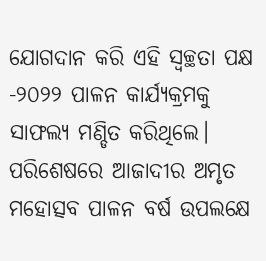ଯୋଗଦାନ କରି ଏହି ସ୍ୱଚ୍ଛତା ପକ୍ଷ -୨୦୨୨ ପାଳନ କାର୍ଯ୍ୟକ୍ରମକୁ ସାଫଲ୍ୟ ମଣ୍ଡିତ କରିଥିଲେ। ପରିଶେଷରେ ଆଜାଦୀର ଅମୃତ ମହୋତ୍ସବ ପାଳନ ବର୍ଷ ଉପଲକ୍ଷେ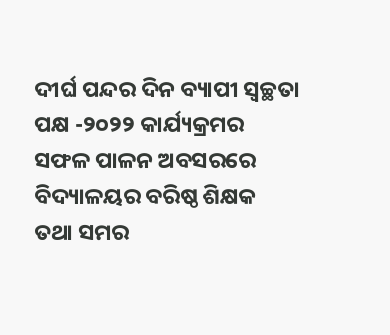ଦୀର୍ଘ ପନ୍ଦର ଦିନ ବ୍ୟାପୀ ସ୍ୱଚ୍ଛତା ପକ୍ଷ -୨୦୨୨ କାର୍ଯ୍ୟକ୍ରମର ସଫଳ ପାଳନ ଅବସରରେ ବିଦ୍ୟାଳୟର ବରିଷ୍ଠ ଶିକ୍ଷକ ତଥା ସମର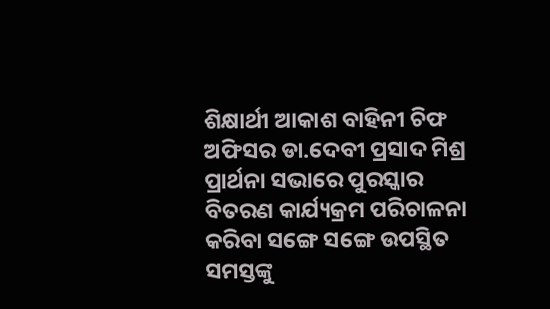ଶିକ୍ଷାର୍ଥୀ ଆକାଶ ବାହିନୀ ଚିଫ ଅଫିସର ଡା.ଦେବୀ ପ୍ରସାଦ ମିଶ୍ର ପ୍ରାର୍ଥନା ସଭାରେ ପୁରସ୍କାର ବିତରଣ କାର୍ଯ୍ୟକ୍ରମ ପରିଚାଳନା କରିବା ସଙ୍ଗେ ସଙ୍ଗେ ଉପସ୍ଥିତ ସମସ୍ତଙ୍କୁ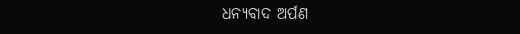ଧନ୍ୟବାଦ ଅର୍ପଣ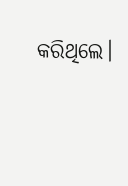କରିଥିଲେ।